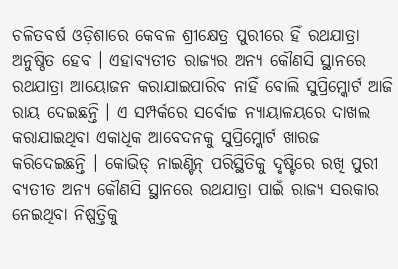ଚଳିତବର୍ଷ ଓଡ଼ିଶାରେ କେବଳ ଶ୍ରୀକ୍ଷେତ୍ର ପୁରୀରେ ହିଁ ରଥଯାତ୍ରା ଅନୁଷ୍ଠିତ ହେବ । ଏହାବ୍ୟତୀତ ରାଜ୍ୟର ଅନ୍ୟ କୌଣସି ସ୍ଥାନରେ ରଥଯାତ୍ରା ଆୟୋଜନ କରାଯାଇପାରିବ ନାହିଁ ବୋଲି ସୁପ୍ରିମ୍କୋର୍ଟ ଆଜି ରାୟ ଦେଇଛନ୍ତି । ଏ ସମ୍ପର୍କରେ ସର୍ବୋଚ୍ଚ ନ୍ୟାୟାଳୟରେ ଦାଖଲ କରାଯାଇଥିବା ଏକାଧିକ ଆବେଦନକୁ ସୁପ୍ରିମ୍କୋର୍ଟ ଖାରଜ କରିଦେଇଛନ୍ତି । କୋଭିଡ୍ ନାଇଣ୍ଟିନ୍ ପରିସ୍ଥିତିକୁ ଦୃଷ୍ଟିରେ ରଖି ପୁରୀ ବ୍ୟତୀତ ଅନ୍ୟ କୌଣସି ସ୍ଥାନରେ ରଥଯାତ୍ରା ପାଇଁ ରାଜ୍ୟ ସରକାର ନେଇଥିବା ନିଷ୍ପତ୍ତିକୁ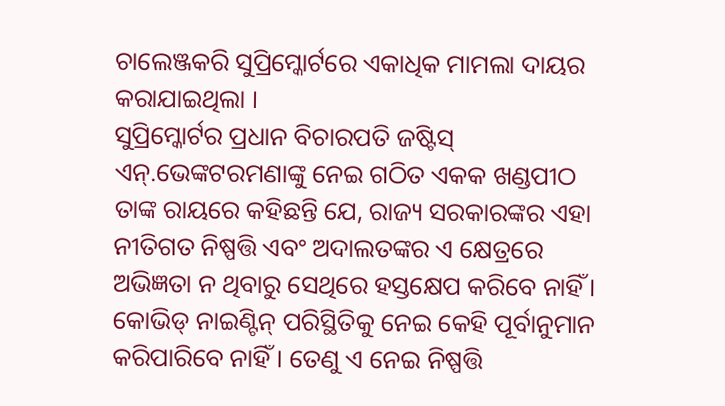ଚାଲେଞ୍ଜକରି ସୁପ୍ରିମ୍କୋର୍ଟରେ ଏକାଧିକ ମାମଲା ଦାୟର କରାଯାଇଥିଲା ।
ସୁପ୍ରିମ୍କୋର୍ଟର ପ୍ରଧାନ ବିଚାରପତି ଜଷ୍ଟିସ୍ ଏନ୍.ଭେଙ୍କଟରମଣାଙ୍କୁ ନେଇ ଗଠିତ ଏକକ ଖଣ୍ଡପୀଠ ତାଙ୍କ ରାୟରେ କହିଛନ୍ତି ଯେ, ରାଜ୍ୟ ସରକାରଙ୍କର ଏହା ନୀତିଗତ ନିଷ୍ପତ୍ତି ଏବଂ ଅଦାଲତଙ୍କର ଏ କ୍ଷେତ୍ରରେ ଅଭିଜ୍ଞତା ନ ଥିବାରୁ ସେଥିରେ ହସ୍ତକ୍ଷେପ କରିବେ ନାହିଁ । କୋଭିଡ୍ ନାଇଣ୍ଟିନ୍ ପରିସ୍ଥିତିକୁ ନେଇ କେହି ପୂର୍ବାନୁମାନ କରିପାରିବେ ନାହିଁ । ତେଣୁ ଏ ନେଇ ନିଷ୍ପତ୍ତି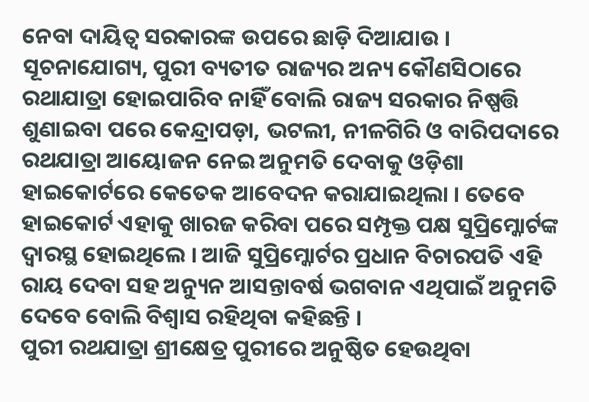ନେବା ଦାୟିତ୍ୱ ସରକାରଙ୍କ ଉପରେ ଛାଡ଼ି ଦିଆଯାଉ । ସୂଚନାଯୋଗ୍ୟ, ପୁରୀ ବ୍ୟତୀତ ରାଜ୍ୟର ଅନ୍ୟ କୌଣସିଠାରେ ରଥାଯାତ୍ରା ହୋଇପାରିବ ନାହିଁ ବୋଲି ରାଜ୍ୟ ସରକାର ନିଷ୍ପତ୍ତି ଶୁଣାଇବା ପରେ କେନ୍ଦ୍ରାପଡ଼ା, ଭଟଲୀ, ନୀଳଗିରି ଓ ବାରିପଦାରେ ରଥଯାତ୍ରା ଆୟୋଜନ ନେଇ ଅନୁମତି ଦେବାକୁ ଓଡ଼ିଶା ହାଇକୋର୍ଟରେ କେତେକ ଆବେଦନ କରାଯାଇଥିଲା । ତେବେ ହାଇକୋର୍ଟ ଏହାକୁ ଖାରଜ କରିବା ପରେ ସମ୍ପୃକ୍ତ ପକ୍ଷ ସୁପ୍ରିମ୍କୋର୍ଟଙ୍କ ଦ୍ୱାରସ୍ଥ ହୋଇଥିଲେ । ଆଜି ସୁପ୍ରିମ୍କୋର୍ଟର ପ୍ରଧାନ ବିଚାରପତି ଏହି ରାୟ ଦେବା ସହ ଅନ୍ୟୁନ ଆସନ୍ତାବର୍ଷ ଭଗବାନ ଏଥିପାଇଁ ଅନୁମତି ଦେବେ ବୋଲି ବିଶ୍ୱାସ ରହିଥିବା କହିଛନ୍ତି ।
ପୁରୀ ରଥଯାତ୍ରା ଶ୍ରୀକ୍ଷେତ୍ର ପୁରୀରେ ଅନୁଷ୍ଠିତ ହେଉଥିବା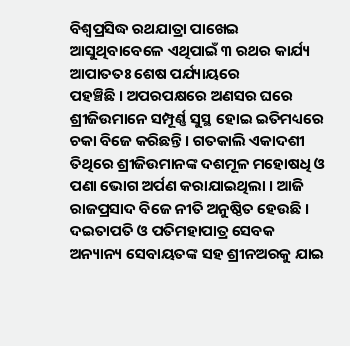ବିଶ୍ୱପ୍ରସିଦ୍ଧ ରଥଯାତ୍ରା ପାଖେଇ ଆସୁଥିବାବେଳେ ଏଥିପାଇଁ ୩ ରଥର କାର୍ଯ୍ୟ ଆପାତତଃ ଶେଷ ପର୍ଯ୍ୟାୟରେ
ପହଞ୍ଚିଛି । ଅପରପକ୍ଷରେ ଅଣସର ଘରେ ଶ୍ରୀଜିଉମାନେ ସମ୍ପୂର୍ଣ୍ଣ ସୁସ୍ଥ ହୋଇ ଇତିମଧ୍ୟରେ ଚକା ବିଜେ କରିଛନ୍ତି । ଗତକାଲି ଏକାଦଶୀ ତିଥିରେ ଶ୍ରୀଜିଉମାନଙ୍କ ଦଶମୂଳ ମହୋଷଧି ଓ ପଣା ଭୋଗ ଅର୍ପଣ କରାଯାଇଥିଲା । ଆଜି ରାଜପ୍ରସାଦ ବିଜେ ନୀତି ଅନୁଷ୍ଠିତ ହେଉଛି । ଦଇତାପତି ଓ ପତିମହାପାତ୍ର ସେବକ ଅନ୍ୟାନ୍ୟ ସେବାୟତଙ୍କ ସହ ଶ୍ରୀନଅରକୁ ଯାଇ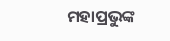ମହାପ୍ରଭୁଙ୍କ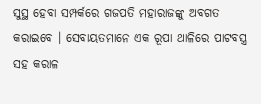ସୁସ୍ଥ ହେବା ସମ୍ପର୍କରେ ଗଜପତି ମହାରାଜଙ୍କୁ ଅବଗତ କରାଇବେ । ସେବାୟତମାନେ ଏକ ରୂପା ଥାଳିରେ ପାଟବସ୍ତ୍ର ସହ କରାଳ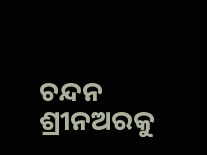ଚନ୍ଦନ ଶ୍ରୀନଅରକୁ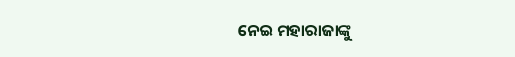ନେଇ ମହାରାଜାଙ୍କୁ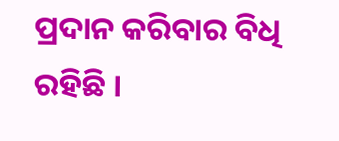ପ୍ରଦାନ କରିବାର ବିଧି ରହିଛି ।